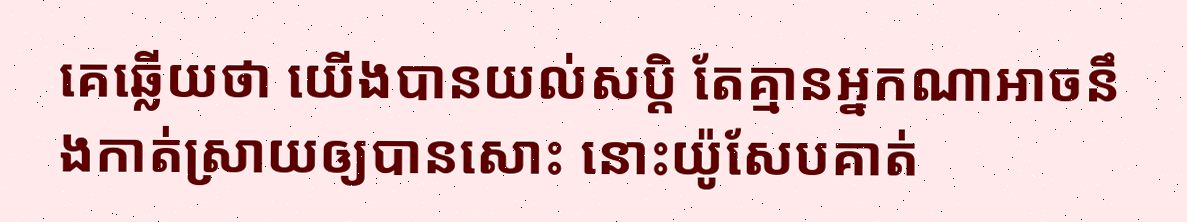គេឆ្លើយថា យើងបានយល់សប្តិ តែគ្មានអ្នកណាអាចនឹងកាត់ស្រាយឲ្យបានសោះ នោះយ៉ូសែបគាត់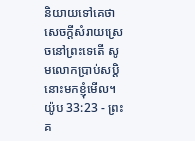និយាយទៅគេថា សេចក្ដីសំរាយស្រេចនៅព្រះទេតើ សូមលោកប្រាប់សប្តិនោះមកខ្ញុំមើល។
យ៉ូប 33:23 - ព្រះគ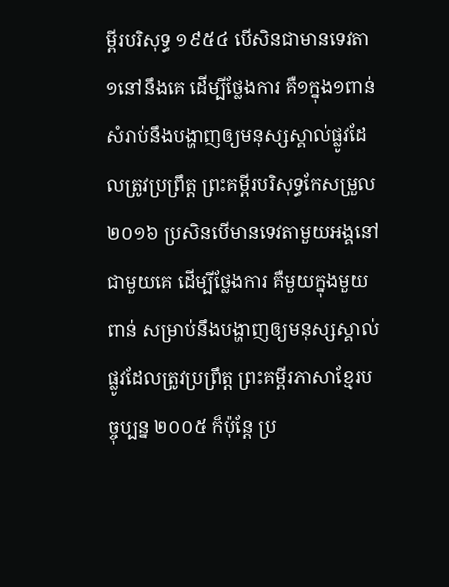ម្ពីរបរិសុទ្ធ ១៩៥៤ បើសិនជាមានទេវតា១នៅនឹងគេ ដើម្បីថ្លែងការ គឺ១ក្នុង១ពាន់ សំរាប់នឹងបង្ហាញឲ្យមនុស្សស្គាល់ផ្លូវដែលត្រូវប្រព្រឹត្ត ព្រះគម្ពីរបរិសុទ្ធកែសម្រួល ២០១៦ ប្រសិនបើមានទេវតាមួយអង្គនៅជាមួយគេ ដើម្បីថ្លែងការ គឺមួយក្នុងមួយពាន់ សម្រាប់នឹងបង្ហាញឲ្យមនុស្សស្គាល់ ផ្លូវដែលត្រូវប្រព្រឹត្ត ព្រះគម្ពីរភាសាខ្មែរបច្ចុប្បន្ន ២០០៥ ក៏ប៉ុន្តែ ប្រ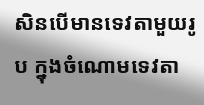សិនបើមានទេវតាមួយរូប ក្នុងចំណោមទេវតា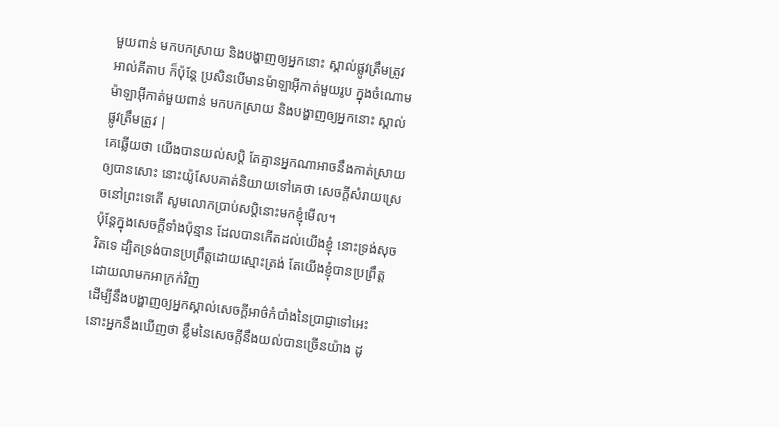មួយពាន់ មកបកស្រាយ និងបង្ហាញឲ្យអ្នកនោះ ស្គាល់ផ្លូវត្រឹមត្រូវ អាល់គីតាប ក៏ប៉ុន្តែ ប្រសិនបើមានម៉ាឡាអ៊ីកាត់មួយរូប ក្នុងចំណោមម៉ាឡាអ៊ីកាត់មួយពាន់ មកបកស្រាយ និងបង្ហាញឲ្យអ្នកនោះ ស្គាល់ផ្លូវត្រឹមត្រូវ |
គេឆ្លើយថា យើងបានយល់សប្តិ តែគ្មានអ្នកណាអាចនឹងកាត់ស្រាយឲ្យបានសោះ នោះយ៉ូសែបគាត់និយាយទៅគេថា សេចក្ដីសំរាយស្រេចនៅព្រះទេតើ សូមលោកប្រាប់សប្តិនោះមកខ្ញុំមើល។
ប៉ុន្តែក្នុងសេចក្ដីទាំងប៉ុន្មាន ដែលបានកើតដល់យើងខ្ញុំ នោះទ្រង់សុចរិតទេ ដ្បិតទ្រង់បានប្រព្រឹត្តដោយស្មោះត្រង់ តែយើងខ្ញុំបានប្រព្រឹត្ត ដោយលាមកអាក្រក់វិញ
ដើម្បីនឹងបង្ហាញឲ្យអ្នកស្គាល់សេចក្ដីអាថ៌កំបាំងនៃប្រាជ្ញាទៅអេះ នោះអ្នកនឹងឃើញថា ខ្លឹមនៃសេចក្ដីនឹងយល់បានច្រើនយ៉ាង ដូ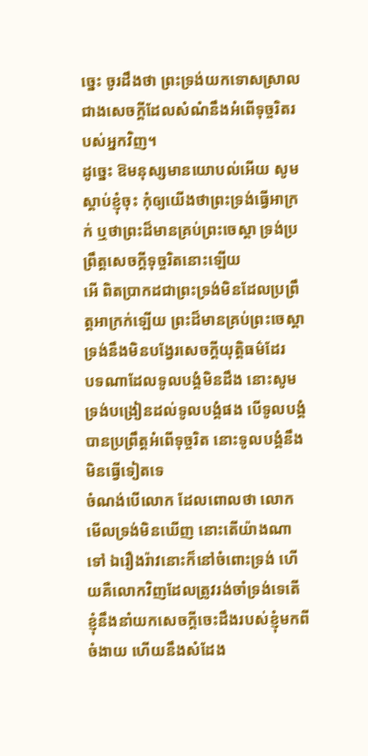ច្នេះ ចូរដឹងថា ព្រះទ្រង់យកទោសស្រាលជាងសេចក្ដីដែលសំណំនឹងអំពើទុច្ចរិតរបស់អ្នកវិញ។
ដូច្នេះ ឱមនុស្សមានយោបល់អើយ សូមស្តាប់ខ្ញុំចុះ កុំឲ្យយើងថាព្រះទ្រង់ធ្វើអាក្រក់ ឬថាព្រះដ៏មានគ្រប់ព្រះចេស្តា ទ្រង់ប្រព្រឹត្តសេចក្ដីទុច្ចរិតនោះឡើយ
អើ ពិតប្រាកដជាព្រះទ្រង់មិនដែលប្រព្រឹត្តអាក្រក់ឡើយ ព្រះដ៏មានគ្រប់ព្រះចេស្តាទ្រង់នឹងមិនបង្វែរសេចក្ដីយុត្តិធម៌ដែរ
បទណាដែលទូលបង្គំមិនដឹង នោះសូមទ្រង់បង្រៀនដល់ទូលបង្គំផង បើទូលបង្គំបានប្រព្រឹត្តអំពើទុច្ចរិត នោះទូលបង្គំនឹងមិនធ្វើទៀតទេ
ចំណង់បើលោក ដែលពោលថា លោកមើលទ្រង់មិនឃើញ នោះតើយ៉ាងណាទៅ ឯរឿងរ៉ាវនោះក៏នៅចំពោះទ្រង់ ហើយគឺលោកវិញដែលត្រូវរង់ចាំទ្រង់ទេតើ
ខ្ញុំនឹងនាំយកសេចក្ដីចេះដឹងរបស់ខ្ញុំមកពីចំងាយ ហើយនឹងសំដែង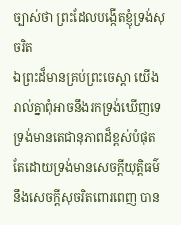ច្បាស់ថា ព្រះដែលបង្កើតខ្ញុំទ្រង់សុចរិត
ឯព្រះដ៏មានគ្រប់ព្រះចេស្តា យើងរាល់គ្នាពុំអាចនឹងរកទ្រង់ឃើញទេ ទ្រង់មានតេជានុភាពដ៏ខ្ពស់បំផុត តែដោយទ្រង់មានសេចក្ដីយុត្តិធម៌ នឹងសេចក្ដីសុចរិតពោរពេញ បាន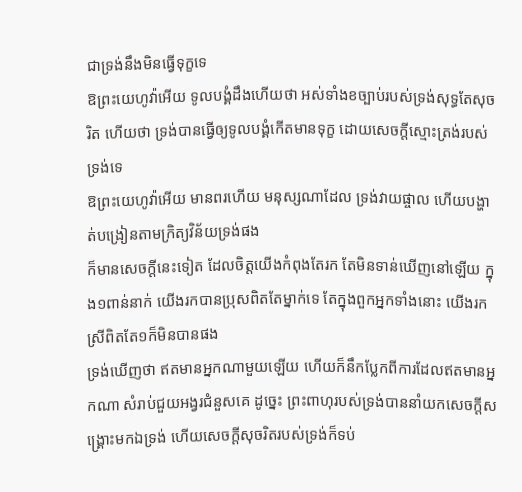ជាទ្រង់នឹងមិនធ្វើទុក្ខទេ
ឱព្រះយេហូវ៉ាអើយ ទូលបង្គំដឹងហើយថា អស់ទាំងខច្បាប់របស់ទ្រង់សុទ្ធតែសុចរិត ហើយថា ទ្រង់បានធ្វើឲ្យទូលបង្គំកើតមានទុក្ខ ដោយសេចក្ដីស្មោះត្រង់របស់ទ្រង់ទេ
ឱព្រះយេហូវ៉ាអើយ មានពរហើយ មនុស្សណាដែល ទ្រង់វាយផ្ចាល ហើយបង្ហាត់បង្រៀនតាមក្រិត្យវិន័យទ្រង់ផង
ក៏មានសេចក្ដីនេះទៀត ដែលចិត្តយើងកំពុងតែរក តែមិនទាន់ឃើញនៅឡើយ ក្នុង១ពាន់នាក់ យើងរកបានប្រុសពិតតែម្នាក់ទេ តែក្នុងពួកអ្នកទាំងនោះ យើងរកស្រីពិតតែ១ក៏មិនបានផង
ទ្រង់ឃើញថា ឥតមានអ្នកណាមួយឡើយ ហើយក៏នឹកប្លែកពីការដែលឥតមានអ្នកណា សំរាប់ជួយអង្វរជំនួសគេ ដូច្នេះ ព្រះពាហុរបស់ទ្រង់បាននាំយកសេចក្ដីសង្គ្រោះមកឯទ្រង់ ហើយសេចក្ដីសុចរិតរបស់ទ្រង់ក៏ទប់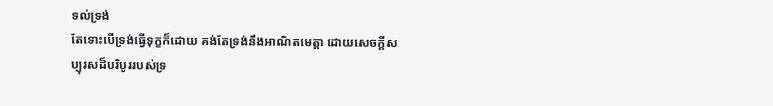ទល់ទ្រង់
តែទោះបើទ្រង់ធ្វើទុក្ខក៏ដោយ គង់តែទ្រង់នឹងអាណិតមេត្តា ដោយសេចក្ដីសប្បុរសដ៏បរិបូររបស់ទ្រ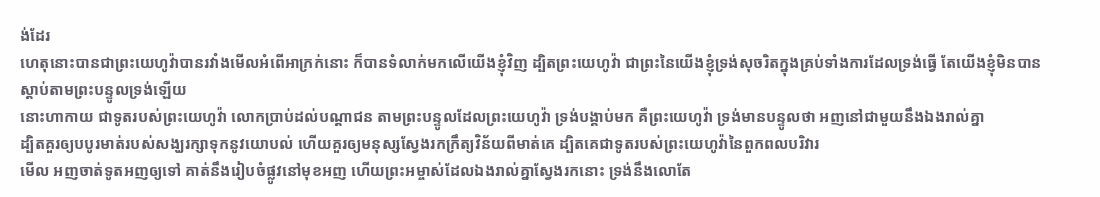ង់ដែរ
ហេតុនោះបានជាព្រះយេហូវ៉ាបានរវាំងមើលអំពើអាក្រក់នោះ ក៏បានទំលាក់មកលើយើងខ្ញុំវិញ ដ្បិតព្រះយេហូវ៉ា ជាព្រះនៃយើងខ្ញុំទ្រង់សុចរិតក្នុងគ្រប់ទាំងការដែលទ្រង់ធ្វើ តែយើងខ្ញុំមិនបានស្តាប់តាមព្រះបន្ទូលទ្រង់ឡើយ
នោះហាកាយ ជាទូតរបស់ព្រះយេហូវ៉ា លោកប្រាប់ដល់បណ្តាជន តាមព្រះបន្ទូលដែលព្រះយេហូវ៉ា ទ្រង់បង្គាប់មក គឺព្រះយេហូវ៉ា ទ្រង់មានបន្ទូលថា អញនៅជាមួយនឹងឯងរាល់គ្នា
ដ្បិតគួរឲ្យបបូរមាត់របស់សង្ឃរក្សាទុកនូវយោបល់ ហើយគួរឲ្យមនុស្សស្វែងរកក្រឹត្យវិន័យពីមាត់គេ ដ្បិតគេជាទូតរបស់ព្រះយេហូវ៉ានៃពួកពលបរិវារ
មើល អញចាត់ទូតអញឲ្យទៅ គាត់នឹងរៀបចំផ្លូវនៅមុខអញ ហើយព្រះអម្ចាស់ដែលឯងរាល់គ្នាស្វែងរកនោះ ទ្រង់នឹងលោតែ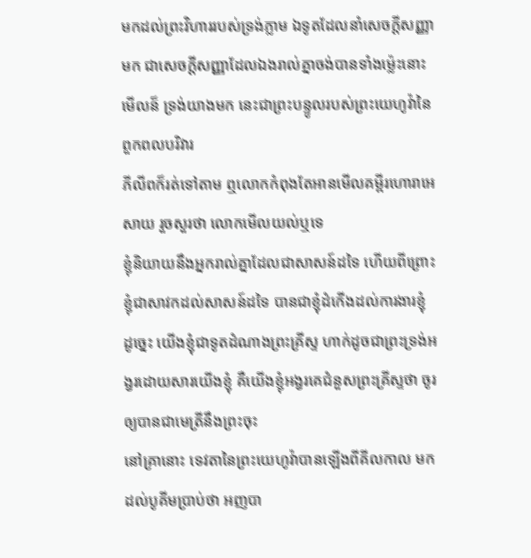មកដល់ព្រះវិហាររបស់ទ្រង់ភ្លាម ឯទូតដែលនាំសេចក្ដីសញ្ញាមក ជាសេចក្ដីសញ្ញាដែលឯងរាល់គ្នាចង់បានទាំងម៉្លេះនោះ មើលន៏ ទ្រង់យាងមក នេះជាព្រះបន្ទូលរបស់ព្រះយេហូវ៉ានៃពួកពលបរិវារ
ភីលីពក៏រត់ទៅតាម ឮលោកកំពុងតែអានមើលគម្ពីរហោរាអេសាយ រួចសួរថា លោកមើលយល់ឬទេ
ខ្ញុំនិយាយនឹងអ្នករាល់គ្នាដែលជាសាសន៍ដទៃ ហើយពីព្រោះខ្ញុំជាសាវកដល់សាសន៍ដទៃ បានជាខ្ញុំដំកើងដល់ការងារខ្ញុំ
ដូច្នេះ យើងខ្ញុំជាទូតដំណាងព្រះគ្រីស្ទ ហាក់ដូចជាព្រះទ្រង់អង្វរដោយសារយើងខ្ញុំ គឺយើងខ្ញុំអង្វរគេជំនួសព្រះគ្រីស្ទថា ចូរឲ្យបានជាមេត្រីនឹងព្រះចុះ
នៅគ្រានោះ ទេវតានៃព្រះយេហូវ៉ាបានឡើងពីគីលកាល មកដល់បូគីមប្រាប់ថា អញបា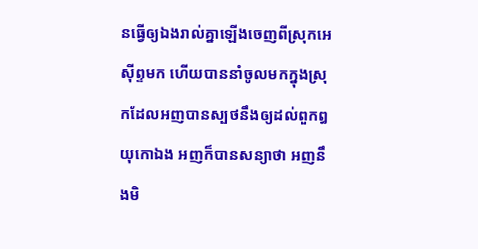នធ្វើឲ្យឯងរាល់គ្នាឡើងចេញពីស្រុកអេស៊ីព្ទមក ហើយបាននាំចូលមកក្នុងស្រុកដែលអញបានស្បថនឹងឲ្យដល់ពួកឰយុកោឯង អញក៏បានសន្យាថា អញនឹងមិ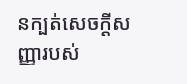នក្បត់សេចក្ដីសញ្ញារបស់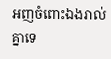អញចំពោះឯងរាល់គ្នាទេ